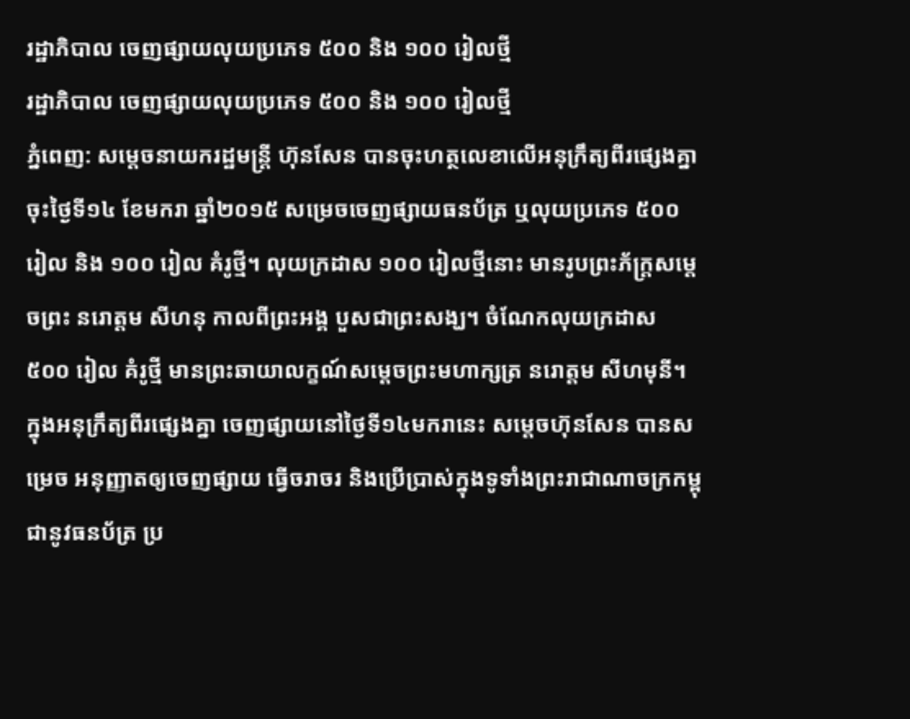រដ្ឋាភិបាល ចេញផ្សាយលុយប្រភេទ ៥០០ និង ១០០ រៀលថ្មី
រដ្ឋាភិបាល ចេញផ្សាយលុយប្រភេទ ៥០០ និង ១០០ រៀលថ្មី
ភ្នំពេញ: សម្តេចនាយករដ្ឋមន្ត្រី ហ៊ុនសែន បានចុះហត្ថលេខាលើអនុក្រឹត្យពីរផ្សេងគ្នា ចុះថ្ងៃទី១៤ ខែមករា ឆ្នាំ២០១៥ សម្រេចចេញផ្សាយធនប័ត្រ ឬលុយប្រភេទ ៥០០ រៀល និង ១០០ រៀល គំរូថ្មី។ លុយក្រដាស ១០០ រៀលថ្មីនោះ មានរូបព្រះភ័ក្ត្រសម្តេចព្រះ នរោត្តម សីហនុ កាលពីព្រះអង្គ បួសជាព្រះសង្ឃ។ ចំណែកលុយក្រដាស ៥០០ រៀល គំរូថ្មី មានព្រះឆាយាលក្ខណ៍សម្តេចព្រះមហាក្សត្រ នរោត្តម សីហមុនី។
ក្នុងអនុក្រឹត្យពីរផ្សេងគ្នា ចេញផ្សាយនៅថ្ងៃទី១៤មករានេះ សម្តេចហ៊ុនសែន បានសម្រេច អនុញ្ញាតឲ្យចេញផ្សាយ ធ្វើចរាចរ និងប្រើប្រាស់ក្នុងទូទាំងព្រះរាជាណាចក្រកម្ពុជានូវធនប័ត្រ ប្រ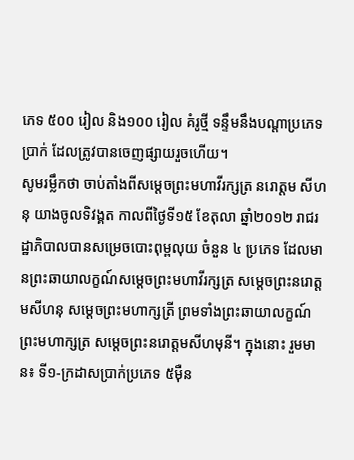ភេទ ៥០០ រៀល និង១០០ រៀល គំរូថ្មី ទន្ទឹមនឹងបណ្តាប្រភេទប្រាក់ ដែលត្រូវបានចេញផ្សាយរួចហើយ។
សូមរម្លឹកថា ចាប់តាំងពីសម្តេចព្រះមហាវីរក្សត្រ នរោត្តម សីហនុ យាងចូលទិវង្គត កាលពីថ្ងៃទី១៥ ខែតុលា ឆ្នាំ២០១២ រាជរដ្ឋាភិបាលបានសម្រេចបោះពុម្ពលុយ ចំនួន ៤ ប្រភេទ ដែលមានព្រះឆាយាលក្ខណ៍សម្តេចព្រះមហាវីរក្សត្រ សម្តេចព្រះនរោត្តមសីហនុ សម្តេចព្រះមហាក្សត្រី ព្រមទាំងព្រះឆាយាលក្ខណ៍ព្រះមហាក្សត្រ សម្តេចព្រះនរោត្តមសីហមុនី។ ក្នុងនោះ រួមមាន៖ ទី១-ក្រដាសប្រាក់ប្រភេទ ៥ម៉ឺន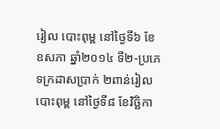រៀល បោះពុម្ព នៅថ្ងៃទី៦ ខែឧសភា ឆ្នាំ២០១៤ ទី២-ប្រភេទក្រដាសប្រាក់ ២ពាន់រៀល បោះពុម្ព នៅថ្ងៃទី៨ ខែវិច្ឆិកា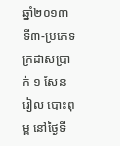ឆ្នាំ២០១៣ ទី៣-ប្រភេទក្រដាសប្រាក់ ១ សែនរៀល បោះពុម្ព នៅថ្ងៃទី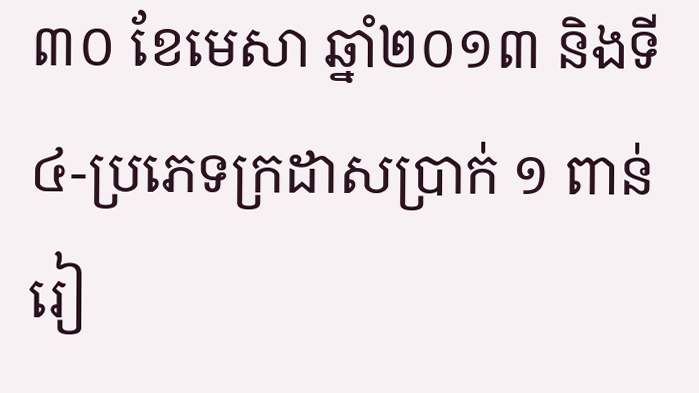៣០ ខែមេសា ឆ្នាំ២០១៣ និងទី៤-ប្រភេទក្រដាសប្រាក់ ១ ពាន់រៀ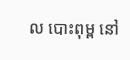ល បោះពុម្ព នៅ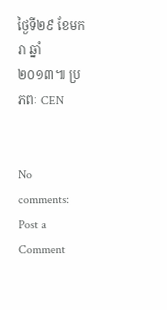ថ្ងៃទី២៩ ខែមករា ឆ្នាំ២០១៣៕ ប្រភពៈ CEN


No comments:
Post a Comment